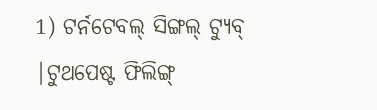1) ଟର୍ନଟେବଲ୍ ସିଙ୍ଗଲ୍ ଟ୍ୟୁବ୍ |ଟୁଥପେଷ୍ଟ ଫିଲିଙ୍ଗ୍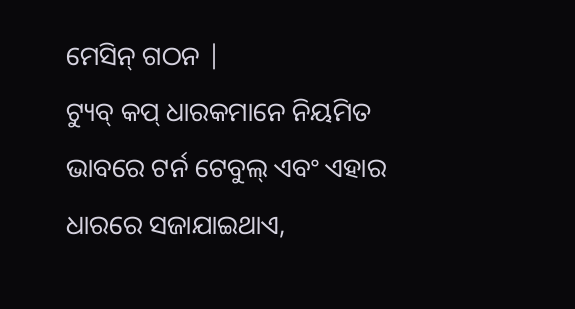ମେସିନ୍ ଗଠନ |
ଟ୍ୟୁବ୍ କପ୍ ଧାରକମାନେ ନିୟମିତ ଭାବରେ ଟର୍ନ ଟେବୁଲ୍ ଏବଂ ଏହାର ଧାରରେ ସଜାଯାଇଥାଏ,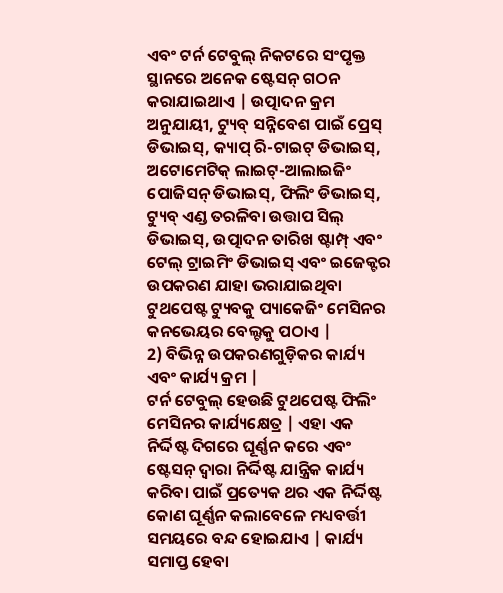ଏବଂ ଟର୍ନ ଟେବୁଲ୍ ନିକଟରେ ସଂପୃକ୍ତ ସ୍ଥାନରେ ଅନେକ ଷ୍ଟେସନ୍ ଗଠନ କରାଯାଇଥାଏ | ଉତ୍ପାଦନ କ୍ରମ ଅନୁଯାୟୀ, ଟ୍ୟୁବ୍ ସନ୍ନିବେଶ ପାଇଁ ପ୍ରେସ୍ ଡିଭାଇସ୍, କ୍ୟାପ୍ ରି-ଟାଇଟ୍ ଡିଭାଇସ୍, ଅଟୋମେଟିକ୍ ଲାଇଟ୍-ଆଲାଇଜିଂ ପୋଜିସନ୍ ଡିଭାଇସ୍, ଫିଲିଂ ଡିଭାଇସ୍, ଟ୍ୟୁବ୍ ଏଣ୍ଡ ତରଳିବା ଉତ୍ତାପ ସିଲ୍ ଡିଭାଇସ୍, ଉତ୍ପାଦନ ତାରିଖ ଷ୍ଟାମ୍ପ୍ ଏବଂ ଟେଲ୍ ଟ୍ରାଇମିଂ ଡିଭାଇସ୍ ଏବଂ ଇଜେକ୍ଟର ଉପକରଣ ଯାହା ଭରାଯାଇଥିବା ଟୁଥପେଷ୍ଟ ଟ୍ୟୁବକୁ ପ୍ୟାକେଜିଂ ମେସିନର କନଭେୟର ବେଲ୍ଟକୁ ପଠାଏ |
2) ବିଭିନ୍ନ ଉପକରଣଗୁଡ଼ିକର କାର୍ଯ୍ୟ ଏବଂ କାର୍ଯ୍ୟ କ୍ରମ |
ଟର୍ନ ଟେବୁଲ୍ ହେଉଛି ଟୁଥପେଷ୍ଟ ଫିଲିଂ ମେସିନର କାର୍ଯ୍ୟକ୍ଷେତ୍ର | ଏହା ଏକ ନିର୍ଦ୍ଦିଷ୍ଟ ଦିଗରେ ଘୂର୍ଣ୍ଣନ କରେ ଏବଂ ଷ୍ଟେସନ୍ ଦ୍ୱାରା ନିର୍ଦ୍ଦିଷ୍ଟ ଯାନ୍ତ୍ରିକ କାର୍ଯ୍ୟ କରିବା ପାଇଁ ପ୍ରତ୍ୟେକ ଥର ଏକ ନିର୍ଦ୍ଦିଷ୍ଟ କୋଣ ଘୂର୍ଣ୍ଣନ କଲାବେଳେ ମଧ୍ୟବର୍ତ୍ତୀ ସମୟରେ ବନ୍ଦ ହୋଇଯାଏ | କାର୍ଯ୍ୟ ସମାପ୍ତ ହେବା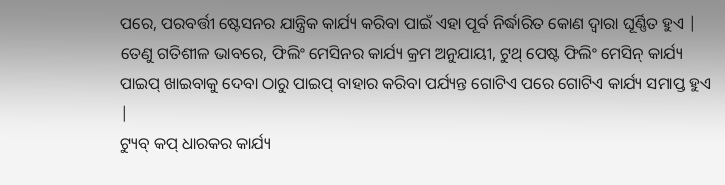ପରେ, ପରବର୍ତ୍ତୀ ଷ୍ଟେସନର ଯାନ୍ତ୍ରିକ କାର୍ଯ୍ୟ କରିବା ପାଇଁ ଏହା ପୂର୍ବ ନିର୍ଦ୍ଧାରିତ କୋଣ ଦ୍ୱାରା ଘୂର୍ଣ୍ଣିତ ହୁଏ | ତେଣୁ ଗତିଶୀଳ ଭାବରେ, ଫିଲିଂ ମେସିନର କାର୍ଯ୍ୟ କ୍ରମ ଅନୁଯାୟୀ, ଟୁଥ୍ ପେଷ୍ଟ ଫିଲିଂ ମେସିନ୍ କାର୍ଯ୍ୟ ପାଇପ୍ ଖାଇବାକୁ ଦେବା ଠାରୁ ପାଇପ୍ ବାହାର କରିବା ପର୍ଯ୍ୟନ୍ତ ଗୋଟିଏ ପରେ ଗୋଟିଏ କାର୍ଯ୍ୟ ସମାପ୍ତ ହୁଏ |
ଟ୍ୟୁବ୍ କପ୍ ଧାରକର କାର୍ଯ୍ୟ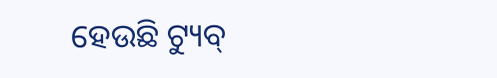ହେଉଛି ଟ୍ୟୁବ୍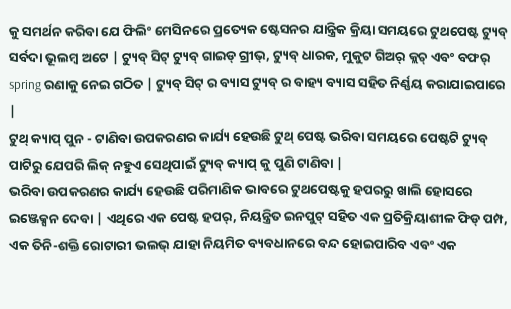କୁ ସମର୍ଥନ କରିବା ଯେ ଫିଲିଂ ମେସିନରେ ପ୍ରତ୍ୟେକ ଷ୍ଟେସନର ଯାନ୍ତ୍ରିକ କ୍ରିୟା ସମୟରେ ଟୁଥପେଷ୍ଟ ଟ୍ୟୁବ୍ ସର୍ବଦା ଭୂଲମ୍ବ ଅଟେ | ଟ୍ୟୁବ୍ ସିଟ୍ ଟ୍ୟୁବ୍ ଗାଇଡ୍ ଗ୍ରୀଭ୍, ଟ୍ୟୁବ୍ ଧାରକ, ମୁକୁଟ ଗିଅର୍ କ୍ଲଚ୍ ଏବଂ ବଫର୍ spring ରଣାକୁ ନେଇ ଗଠିତ | ଟ୍ୟୁବ୍ ସିଟ୍ ର ବ୍ୟାସ ଟ୍ୟୁବ୍ ର ବାହ୍ୟ ବ୍ୟାସ ସହିତ ନିର୍ଣ୍ଣୟ କରାଯାଇପାରେ |
ଟୁଥ୍ କ୍ୟାପ୍ ପୁନ - ଟାଣିବା ଉପକରଣର କାର୍ଯ୍ୟ ହେଉଛି ଟୁଥ୍ ପେଷ୍ଟ ଭରିବା ସମୟରେ ପେଷ୍ଟଟି ଟ୍ୟୁବ୍ ପାଟିରୁ ଯେପରି ଲିକ୍ ନହୁଏ ସେଥିପାଇଁ ଟ୍ୟୁବ୍ କ୍ୟାପ୍ କୁ ପୁଣି ଟାଣିବା |
ଭରିବା ଉପକରଣର କାର୍ଯ୍ୟ ହେଉଛି ପରିମାଣିକ ଭାବରେ ଟୁଥପେଷ୍ଟକୁ ହପରରୁ ଖାଲି ହୋସରେ ଇଞ୍ଜେକ୍ସନ ଦେବା | ଏଥିରେ ଏକ ପେଷ୍ଟ ହପର୍, ନିୟନ୍ତ୍ରିତ ଇନପୁଟ୍ ସହିତ ଏକ ପ୍ରତିକ୍ରିୟାଶୀଳ ଫିଡ୍ ପମ୍ପ, ଏକ ତିନି-ଶକ୍ତି ରୋଟାରୀ ଭଲଭ୍ ଯାହା ନିୟମିତ ବ୍ୟବଧାନରେ ବନ୍ଦ ହୋଇପାରିବ ଏବଂ ଏକ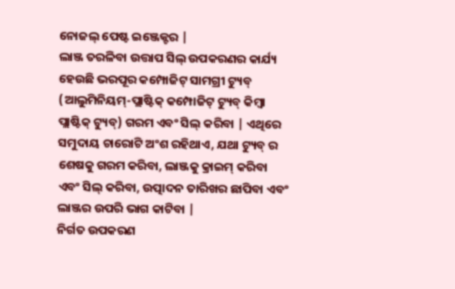ନୋଜଲ୍ ପେଷ୍ଟ ଇଞ୍ଜେକ୍ଟର |
ଲାଞ୍ଜ ତରଳିବା ଉତ୍ତାପ ସିଲ୍ ଉପକରଣର କାର୍ଯ୍ୟ ହେଉଛି ଭରପୂର କମ୍ପୋଜିଟ୍ ସାମଗ୍ରୀ ଟ୍ୟୁବ୍ (ଆଲୁମିନିୟମ୍-ପ୍ଲାଷ୍ଟିକ୍ କମ୍ପୋଜିଟ୍ ଟ୍ୟୁବ୍ କିମ୍ବା ପ୍ଲାଷ୍ଟିକ୍ ଟ୍ୟୁବ୍) ଗରମ ଏବଂ ସିଲ୍ କରିବା | ଏଥିରେ ସମୁଦାୟ ଚାରୋଟି ଅଂଶ ରହିଥାଏ, ଯଥା ଟ୍ୟୁବ୍ ର ଶେଷକୁ ଗରମ କରିବା, ଲାଞ୍ଜକୁ କ୍ରାଇମ୍ କରିବା ଏବଂ ସିଲ୍ କରିବା, ଉତ୍ପାଦନ ତାରିଖର ଛାପିବା ଏବଂ ଲାଞ୍ଜର ଉପରି ଭାଗ କାଟିବା |
ନିର୍ଗତ ଉପକରଣ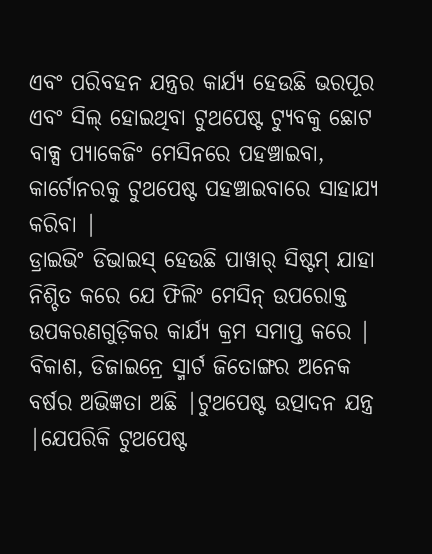ଏବଂ ପରିବହନ ଯନ୍ତ୍ରର କାର୍ଯ୍ୟ ହେଉଛି ଭରପୂର ଏବଂ ସିଲ୍ ହୋଇଥିବା ଟୁଥପେଷ୍ଟ ଟ୍ୟୁବକୁ ଛୋଟ ବାକ୍ସ ପ୍ୟାକେଜିଂ ମେସିନରେ ପହଞ୍ଚାଇବା, କାର୍ଟୋନରକୁ ଟୁଥପେଷ୍ଟ ପହଞ୍ଚାଇବାରେ ସାହାଯ୍ୟ କରିବା |
ଡ୍ରାଇଭିଂ ଡିଭାଇସ୍ ହେଉଛି ପାୱାର୍ ସିଷ୍ଟମ୍ ଯାହା ନିଶ୍ଚିତ କରେ ଯେ ଫିଲିଂ ମେସିନ୍ ଉପରୋକ୍ତ ଉପକରଣଗୁଡ଼ିକର କାର୍ଯ୍ୟ କ୍ରମ ସମାପ୍ତ କରେ |
ବିକାଶ, ଡିଜାଇନ୍ରେ ସ୍ମାର୍ଟ ଜିତୋଙ୍ଗର ଅନେକ ବର୍ଷର ଅଭିଜ୍ଞତା ଅଛି |ଟୁଥପେଷ୍ଟ ଉତ୍ପାଦନ ଯନ୍ତ୍ର |ଯେପରିକି ଟୁଥପେଷ୍ଟ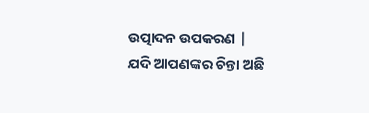ଉତ୍ପାଦନ ଉପକରଣ |
ଯଦି ଆପଣଙ୍କର ଚିନ୍ତା ଅଛି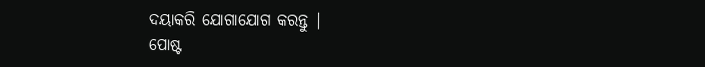ଦୟାକରି ଯୋଗାଯୋଗ କରନ୍ତୁ |
ପୋଷ୍ଟ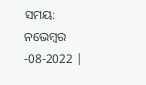ସମୟ: ନଭେମ୍ବର -08-2022 |